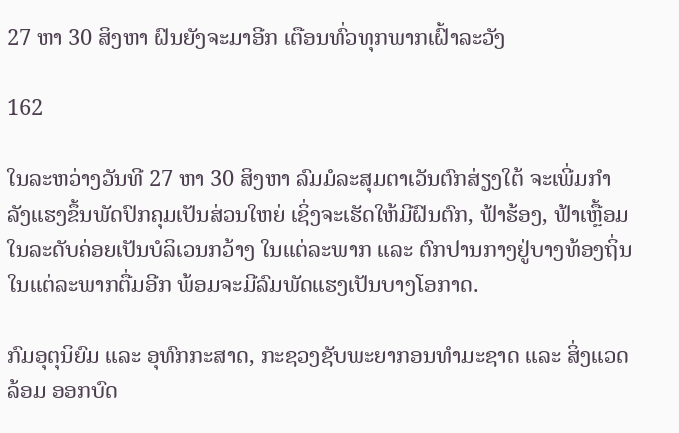27 ຫາ 30 ສິງຫາ ຝົນຍັງຈະມາອີກ ເຕືອນທົ່ວທຸກພາກເຝົ້າລະວັງ

162

ໃນລະຫວ່າງວັນທີ 27 ຫາ 30 ສິງຫາ ລົມມໍລະສຸມຕາເວັນຕົກສ່ຽງໃຕ້ ຈະເພີ່ມກຳລັງແຮງຂຶ້ນພັດປົກຄຸມເປັນສ່ວນໃຫຍ່ ເຊິ່ງຈະເຮັດໃຫ້ມີຝົນຕົກ, ຟ້າຮ້ອງ, ຟ້າເຫຼື້ອມໃນລະດັບຄ່ອຍເປັນບໍລິເວນກວ້າງ ໃນແຕ່ລະພາກ ແລະ ຕົກປານກາງຢູ່ບາງທ້ອງຖິ່ນໃນແຕ່ລະພາກຕື່ມອີກ ພ້ອມຈະມີລົມພັດແຮງເປັນບາງໂອກາດ.

ກົມອຸຕຸນິຍົມ ແລະ ອຸທົກກະສາດ, ກະຊວງຊັບພະຍາກອນທຳມະຊາດ ແລະ ສິ່ງແວດລ້ອມ ອອກບົດ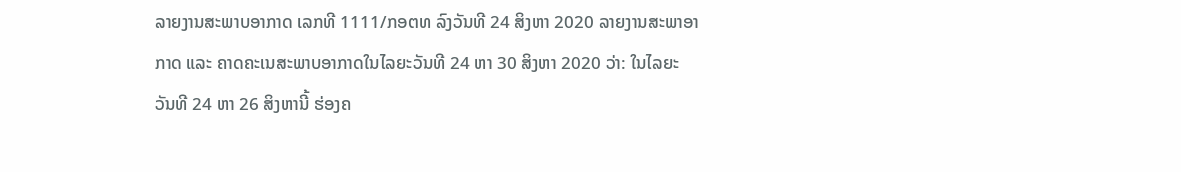ລາຍງານສະພາບອາກາດ ເລກທີ 1111/ກອຕທ ລົງວັນທີ 24 ສິງຫາ 2020 ລາຍງານສະພາອາກາດ ແລະ ຄາດຄະເນສະພາບອາກາດໃນໄລຍະວັນທີ 24 ຫາ 30 ສິງຫາ 2020 ວ່າ: ໃນໄລຍະວັນທີ 24 ຫາ 26 ສິງຫານີ້ ຮ່ອງຄ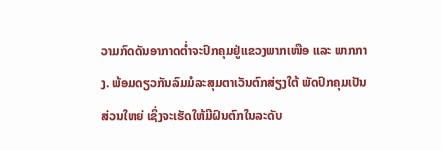ວາມກົດດັນອາກາດຕໍ່າຈະປົກຄຸມຢູ່ແຂວງພາກເໜືອ ແລະ ພາກກາງ. ພ້ອມດຽວກັນລົມມໍລະສຸມຕາເວັນຕົກສ່ຽງໃຕ້ ພັດປົກຄຸມເປັນສ່ວນໃຫຍ່ ເຊິ່ງຈະເຮັດໃຫ້ມີຝົນຕົກໃນລະດັບ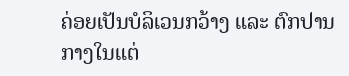ຄ່ອຍເປັນບໍລິເວນກວ້າງ ແລະ ຕົກປານກາງໃນແຕ່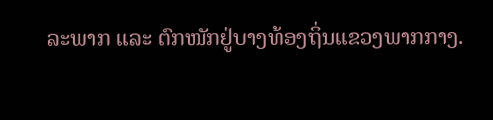ລະພາກ ແລະ ຕົກໜັກຢູ່ບາງທ້ອງຖິ່ນແຂວງພາກກາງ.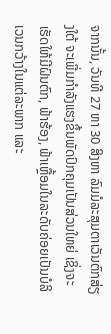ຈາກນັ້ນ, ວັນທີ 27 ຫາ 30 ສິງຫາ ລົມມໍລະສຸມຕາເວັນຕົກສ່ຽງໃຕ້ ຈະເພີ່ມກຳລັງແຮງຂຶ້ນພັດປົກຄຸມເປັນສ່ວນໃຫຍ່ ເຊິ່ງຈະເຮັດໃຫ້ມີຝົນຕົກ, ຟ້າຮ້ອງ, ຟ້າເຫຼື້ອມໃນລະດັບຄ່ອຍເປັນບໍລິເວນກວ້າງໃນແຕ່ລະພາກ ແລະ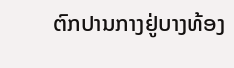ຕົກປານກາງຢູ່ບາງທ້ອງ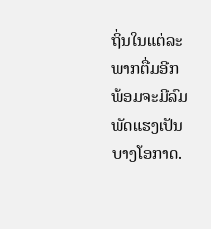ຖິ່ນໃນແຕ່ລະພາກຕື່ມອີກ ພ້ອມຈະມີລົມພັດແຮງເປັນບາງໂອກາດ.